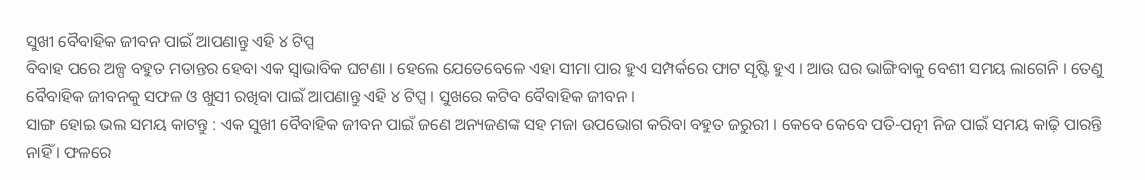ସୁଖୀ ବୈବାହିକ ଜୀବନ ପାଇଁ ଆପଣାନ୍ତୁ ଏହି ୪ ଟିପ୍ସ
ବିବାହ ପରେ ଅଳ୍ପ ବହୁତ ମତାନ୍ତର ହେବା ଏକ ସ୍ୱାଭାବିକ ଘଟଣା । ହେଲେ ଯେତେବେଳେ ଏହା ସୀମା ପାର ହୁଏ ସମ୍ପର୍କରେ ଫାଟ ସୃଷ୍ଟି ହୁଏ । ଆଉ ଘର ଭାଙ୍ଗିବାକୁ ବେଶୀ ସମୟ ଲାଗେନି । ତେଣୁ ବୈବାହିକ ଜୀବନକୁ ସଫଳ ଓ ଖୁସୀ ରଖିବା ପାଇଁ ଆପଣାନ୍ତୁ ଏହି ୪ ଟିପ୍ସ । ସୁଖରେ କଟିବ ବୈବାହିକ ଜୀବନ ।
ସାଙ୍ଗ ହୋଇ ଭଲ ସମୟ କାଟନ୍ତୁ : ଏକ ସୁଖୀ ବୈବାହିକ ଜୀବନ ପାଇଁ ଜଣେ ଅନ୍ୟଜଣଙ୍କ ସହ ମଜା ଉପଭୋଗ କରିବା ବହୁତ ଜରୁରୀ । କେବେ କେବେ ପତି-ପତ୍ନୀ ନିଜ ପାଇଁ ସମୟ କାଢ଼ି ପାରନ୍ତି ନାହିଁ । ଫଳରେ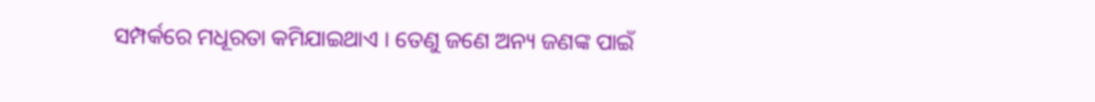ସମ୍ପର୍କରେ ମଧୂରତା କମିଯାଇଥାଏ । ତେଣୁ ଜଣେ ଅନ୍ୟ ଜଣଙ୍କ ପାଇଁ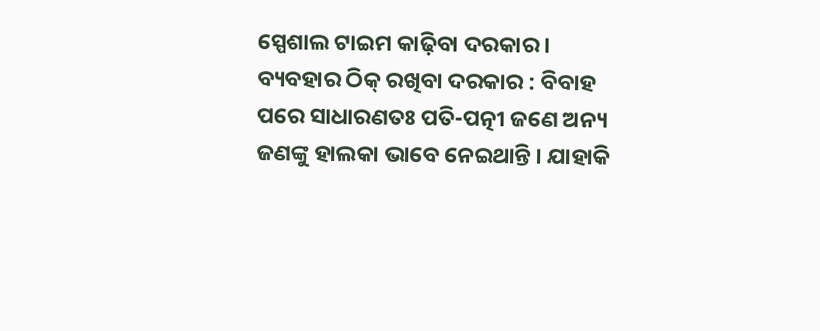ସ୍ପେଶାଲ ଟାଇମ କାଢ଼ିବା ଦରକାର ।
ବ୍ୟବହାର ଠିକ୍ ରଖିବା ଦରକାର : ବିବାହ ପରେ ସାଧାରଣତଃ ପତି-ପତ୍ନୀ ଜଣେ ଅନ୍ୟ ଜଣଙ୍କୁ ହାଲକା ଭାବେ ନେଇଥାନ୍ତି । ଯାହାକି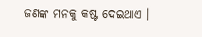ଜଣଙ୍କ ମନକୁ କଷ୍ଟ ଦେଇଥାଏ ।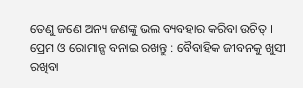ତେଣୁ ଜଣେ ଅନ୍ୟ ଜଣଙ୍କୁ ଭଲ ବ୍ୟବହାର କରିବା ଉଚିତ୍ ।
ପ୍ରେମ ଓ ରୋମାନ୍ସ ବନାଇ ରଖନ୍ତୁ : ବୈବାହିକ ଜୀବନକୁ ଖୁସୀ ରଖିବା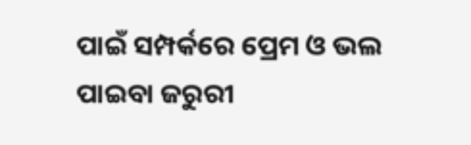ପାଇଁ ସମ୍ପର୍କରେ ପ୍ରେମ ଓ ଭଲ ପାଇବା ଜରୁରୀ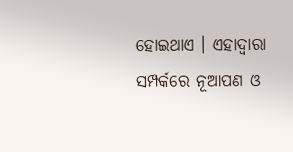ହୋଇଥାଏ । ଏହାଦ୍ୱାରା ସମ୍ପର୍କରେ ନୂଆପଣ ଓ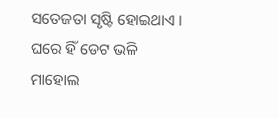ସତେଜତା ସୃଷ୍ଟି ହୋଇଥାଏ । ଘରେ ହିଁ ଡେଟ ଭଳି ମାହୋଲ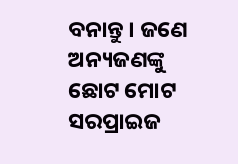ବନାନ୍ତୁ । ଜଣେ ଅନ୍ୟଜଣଙ୍କୁ ଛୋଟ ମୋଟ ସରପ୍ରାଇଜ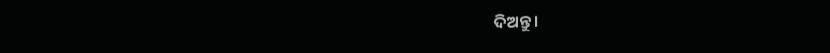ଦିଅନ୍ତୁ ।